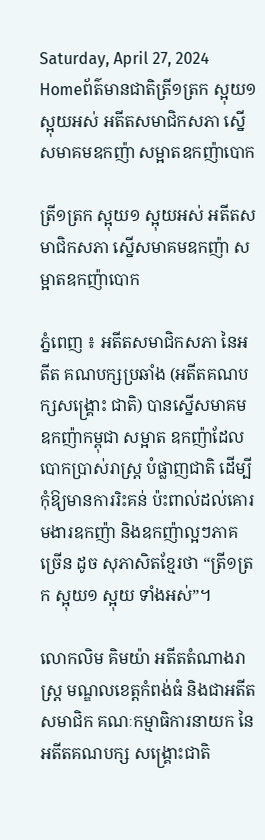Saturday, April 27, 2024
Homeព័ត៌មានជាតិត្រី១ត្រក ស្អុយ១ ស្អុយអស់ អតីតសមាជិកសភា ស្នើសមាគមឧកញ៉ា សម្អាតឧកញ៉ាបោក

ត្រី១ត្រក ស្អុយ១ ស្អុយអស់ អតីតសមាជិកសភា ស្នើសមាគមឧកញ៉ា សម្អាតឧកញ៉ាបោក

ភ្នំពេញ ៖ អតីតសមាជិកសភា នៃអតីត គណបក្សប្រឆាំង (អតីតគណបក្សសង្គ្រោះ ជាតិ) បានស្នើសមាគមឧកញ៉ាកម្ពុជា សម្អាត ឧកញ៉ាដែលបោកប្រាស់រាស្ត្រ បំផ្លាញជាតិ ដើម្បីកុំឱ្យមានការរិះគន់ ប៉ះពាល់ដល់គោរមងារឧកញ៉ា និងឧកញ៉ាល្អៗភាគច្រើន ដូច សុភាសិតខ្មែរថា “ត្រី១ត្រក ស្អុយ១ ស្អុយ ទាំងអស់”។

លោកលិម គិមយ៉ា អតីតតំណាងរាស្ត្រ មណ្ឌលខេត្តកំពង់ធំ និងជាអតីតសមាជិក គណៈកម្មាធិការនាយក នៃអតីតគណបក្ស សង្គ្រោះជាតិ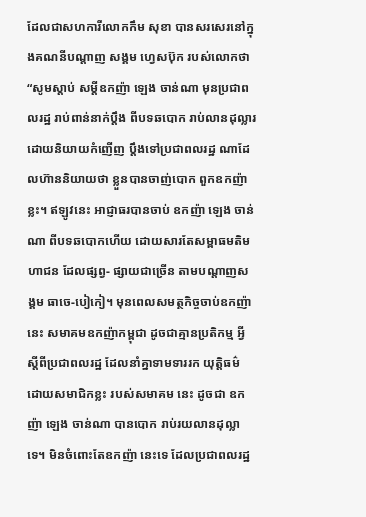ដែលជាសហការីលោកកឹម សុខា បានសរសេរនៅក្នុងគណនីបណ្តាញ សង្គម ហ្វេសប៊ុក របស់លោកថា “សូមស្តាប់ សម្តីឧកញ៉ា ឡេង ចាន់ណា មុនប្រជាពលរដ្ឋ រាប់ពាន់នាក់ប្តឹង ពីបទឆបោក រាប់លានដុល្លារ ដោយនិយាយកំញើញ ប្តឹងទៅប្រជាពលរដ្ឋ ណាដែលហ៊ាននិយាយថា ខ្លួនបានចាញ់បោក ពួកឧកញ៉ាខ្លះ។ ឥឡូវនេះ អាជ្ញាធរបានចាប់ ឧកញ៉ា ឡេង ចាន់ណា ពីបទឆបោកហើយ ដោយសារតែសម្ពាធមតិមហាជន ដែលផ្សព្វ- ផ្សាយជាច្រើន តាមបណ្តាញសង្គម ធាចេ-បៀកៀ។ មុនពេលសមត្ថកិច្ចចាប់ឧកញ៉ានេះ សមាគមឧកញ៉ាកម្ពុជា ដូចជាគ្មានប្រតិកម្ម អ្វី ស្តីពីប្រជាពលរដ្ឋ ដែលនាំគ្នាទាមទាររក យុត្តិធម៌ ដោយសមាជិកខ្លះ របស់សមាគម នេះ ដូចជា ឧកញ៉ា ឡេង ចាន់ណា បានបោក រាប់រយលានដុល្លាទេ។ មិនចំពោះតែឧកញ៉ា នេះទេ ដែលប្រជាពលរដ្ឋ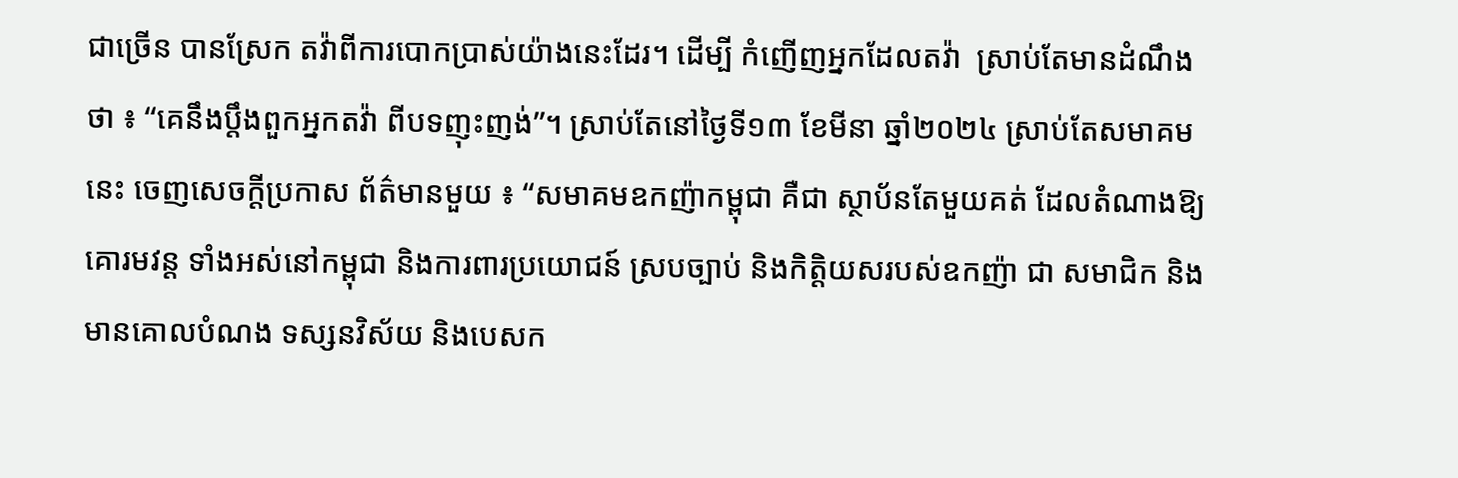ជាច្រើន បានស្រែក តវ៉ាពីការបោកប្រាស់យ៉ាងនេះដែរ។ ដើម្បី កំញើញអ្នកដែលតវ៉ា  ស្រាប់តែមានដំណឹង ថា ៖ “គេនឹងប្តឹងពួកអ្នកតវ៉ា ពីបទញុះញង់”។ ស្រាប់តែនៅថ្ងៃទី១៣ ខែមីនា ឆ្នាំ២០២៤ ស្រាប់តែសមាគមនេះ ចេញសេចក្តីប្រកាស ព័ត៌មានមួយ ៖ “សមាគមឧកញ៉ាកម្ពុជា គឺជា ស្ថាប័នតែមួយគត់ ដែលតំណាងឱ្យគោរមវន្ត ទាំងអស់នៅកម្ពុជា និងការពារប្រយោជន៍ ស្របច្បាប់ និងកិត្តិយសរបស់ឧកញ៉ា ជា សមាជិក និងមានគោលបំណង ទស្សនវិស័យ និងបេសក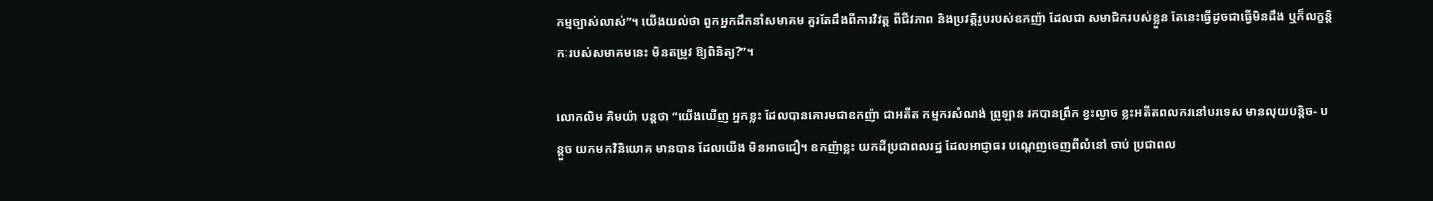កម្មច្បាស់លាស់”។ យើងយល់ថា ពួកអ្នកដឹកនាំសមាគម គួរតែដឹងពីការវិវត្ត ពីជីវភាព និងប្រវត្តិរូបរបស់ឧកញ៉ា ដែលជា សមាជិករបស់ខ្លួន តែនេះធ្វើដូចជាធ្វើមិនដឹង ឬក៏លក្ខន្តិកៈរបស់សមាគមនេះ មិនតម្រូវ ឱ្យពិនិត្យ?”។

លោកលិម គិមយ៉ា បន្តថា “យើងឃើញ អ្នកខ្លះ ដែលបានគោរមជាឧកញ៉ា ជាអតីត កម្មករសំណង់ ព្រូឡាន រកបានព្រឹក ខ្វះល្ងាច ខ្លះអតីតពលករនៅបរទេស មានលុយបន្តិច- បន្តួច យកមកវិនិយោគ មានបាន ដែលយើង មិនអាចជឿ។ ឧកញ៉ាខ្លះ យកដីប្រជាពលរដ្ឋ ដែលអាជ្ញាធរ បណ្តេញចេញពីលំនៅ ចាប់ ប្រជាពល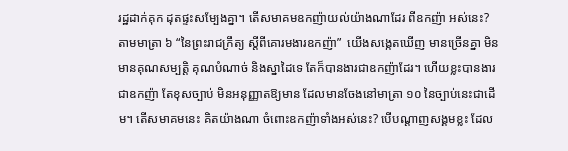រដ្ឋដាក់គុក ដុតផ្ទះសម្បែងគ្នា។ តើសមាគមឧកញ៉ាយល់យ៉ាងណាដែរ ពីឧកញ៉ា អស់នេះ? តាមមាត្រា ៦ “នៃព្រះរាជក្រឹត្យ ស្តីពីគោរមងារឧកញ៉ា”  យើងសង្កេតឃើញ មានច្រើនគ្នា មិនមានគុណសម្បត្តិ គុណបំណាច់ និងស្នាដៃទេ តែក៏បានងារជាឧកញ៉ាដែរ។ ហើយខ្លះបានងារជាឧកញ៉ា តែខុសច្បាប់ មិនអនុញ្ញាតឱ្យមាន ដែលមានចែងនៅមាត្រា ១០ នៃច្បាប់នេះជាដើម។ តើសមាគមនេះ គិតយ៉ាងណា ចំពោះឧកញ៉ាទាំងអស់នេះ? បើបណ្តាញសង្គមខ្លះ ដែល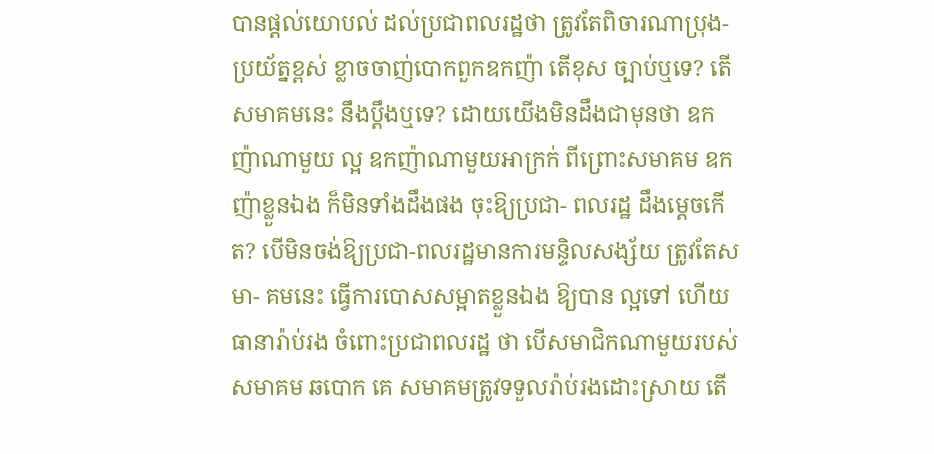បានផ្តល់យោបល់ ដល់ប្រជាពលរដ្ឋថា ត្រូវតែពិចារណាប្រុង-ប្រយ័ត្នខ្ពស់ ខ្លាចចាញ់បោកពួកឧកញ៉ា តើខុស ច្បាប់ឬទេ? តើសមាគមនេះ នឹងប្តឹងឬទេ? ដោយយើងមិនដឹងជាមុនថា ឧកញ៉ាណាមួយ ល្អ ឧកញ៉ាណាមួយអាក្រក់ ពីព្រោះសមាគម ឧកញ៉ាខ្លួនឯង ក៏មិនទាំងដឹងផង ចុះឱ្យប្រជា- ពលរដ្ឋ ដឹងម្តេចកើត? បើមិនចង់ឱ្យប្រជា-ពលរដ្ឋមានការមន្ទិលសង្ស័យ ត្រូវតែសមា- គមនេះ ធ្វើការបោសសម្អាតខ្លួនឯង ឱ្យបាន ល្អទៅ ហើយធានារ៉ាប់រង ចំពោះប្រជាពលរដ្ឋ ថា បើសមាជិកណាមួយរបស់សមាគម ឆបោក គេ សមាគមត្រូវទទួលរ៉ាប់រងដោះស្រាយ តើ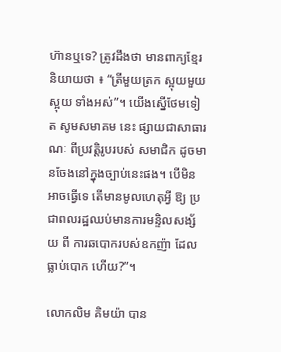ហ៊ានឬទេ? ត្រូវដឹងថា មានពាក្យខ្មែរ និយាយថា ៖ “ត្រីមួយត្រក ស្អុយមួយ ស្អុយ ទាំងអស់”។ យើងស្នើថែមទៀត សូមសមាគម នេះ ផ្សាយជាសាធារណៈ ពីប្រវត្តិរូបរបស់ សមាជិក ដូចមានចែងនៅក្នុងច្បាប់នេះផង។ បើមិនអាចធ្វើទេ តើមានមូលហេតុអ្វី ឱ្យ ប្រជាពលរដ្ឋឈប់មានការមន្ទិលសង្ស័យ ពី ការឆបោករបស់ឧកញ៉ា ដែលធ្លាប់បោក ហើយ?”។

លោកលិម គិមយ៉ា បាន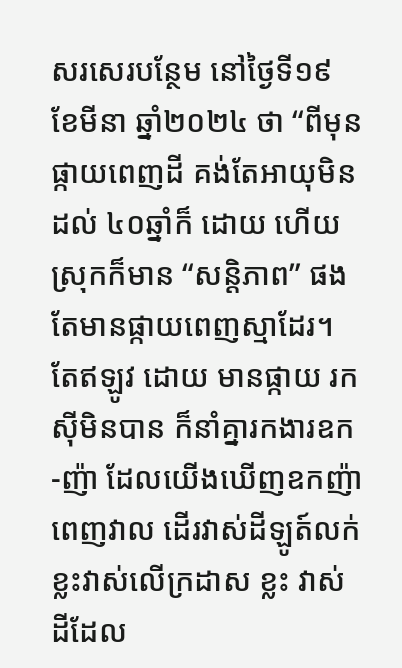សរសេរបន្ថែម នៅថ្ងៃទី១៩ ខែមីនា ឆ្នាំ២០២៤ ថា “ពីមុន ផ្កាយពេញដី គង់តែអាយុមិនដល់ ៤០ឆ្នាំក៏ ដោយ ហើយស្រុកក៏មាន “សន្តិភាព” ផង តែមានផ្កាយពេញស្មាដែរ។ តែឥឡូវ ដោយ មានផ្កាយ រកស៊ីមិនបាន ក៏នាំគ្នារកងារឧក-ញ៉ា ដែលយើងឃើញឧកញ៉ា ពេញវាល ដើរវាស់ដីឡូត៍លក់ ខ្លះវាស់លើក្រដាស ខ្លះ វាស់ដីដែល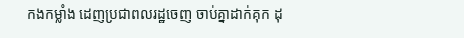កងកម្លាំង ដេញប្រជាពលរដ្ឋចេញ ចាប់គ្នាដាក់គុក ដុ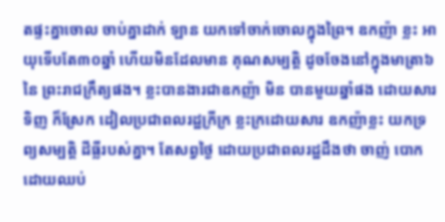តផ្ទះគ្នាចោល ចាប់គ្នាដាក់ ឡាន យកទៅចាក់ចោលក្នុងព្រៃ។ ឧកញ៉ា ខ្លះ អាយុទើបតែ៣០ឆ្នាំ ហើយមិនដែលមាន គុណសម្បត្តិ ដូចចែងនៅក្នុងមាត្រា៦ នៃ ព្រះរាជក្រឹត្យផង។ ខ្លះបានងារជាឧកញ៉ា មិន បានមួយឆ្នាំផង ដោយសារទិញ ក៏ស្រែក ដៀលប្រជាពលរដ្ឋក្រីក្រ ខ្លះក្រដោយសារ ឧកញ៉ាខ្លះ យកទ្រព្យសម្បត្តិ ដីធ្លីរបស់គ្នា។ តែសព្វថ្ងៃ ដោយប្រជាពលរដ្ឋដឹងថា ចាញ់ បោក ដោយឈប់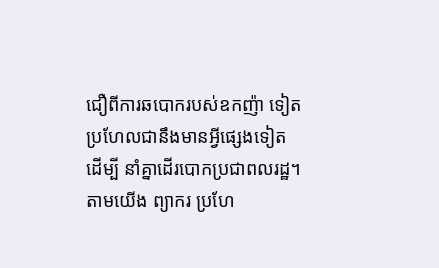ជឿពីការឆបោករបស់ឧកញ៉ា ទៀត ប្រហែលជានឹងមានអ្វីផ្សេងទៀត ដើម្បី នាំគ្នាដើរបោកប្រជាពលរដ្ឋ។ តាមយើង ព្យាករ ប្រហែ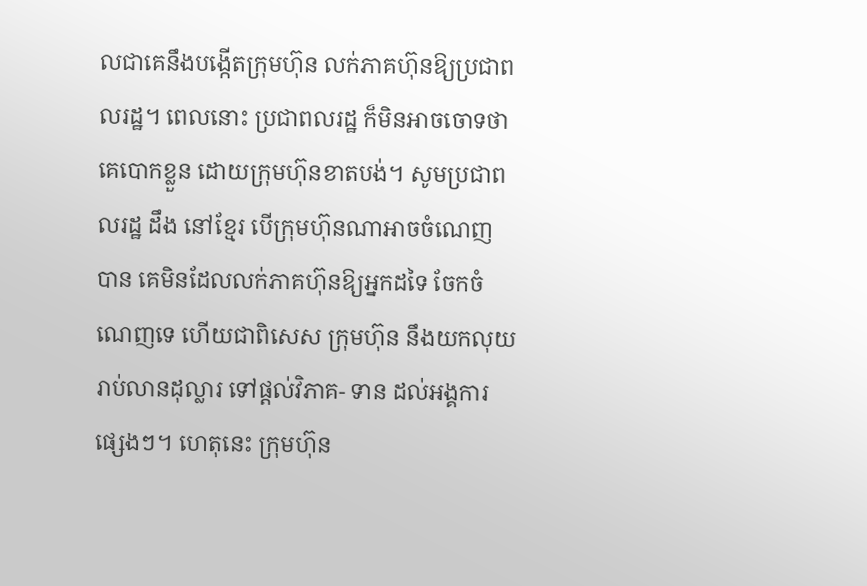លជាគេនឹងបង្កើតក្រុមហ៊ុន លក់ភាគហ៊ុនឱ្យប្រជាពលរដ្ឋ។ ពេលនោះ ប្រជាពលរដ្ឋ ក៏មិនអាចចោទថា គេបោកខ្លួន ដោយក្រុមហ៊ុនខាតបង់។ សូមប្រជាពលរដ្ឋ ដឹង នៅខ្មែរ បើក្រុមហ៊ុនណាអាចចំណេញ បាន គេមិនដែលលក់ភាគហ៊ុនឱ្យអ្នកដទៃ ចែកចំណេញទេ ហើយជាពិសេស ក្រុមហ៊ុន នឹងយកលុយរាប់លានដុល្លារ ទៅផ្តល់វិភាគ- ទាន ដល់អង្គការផ្សេងៗ។ ហេតុនេះ ក្រុមហ៊ុន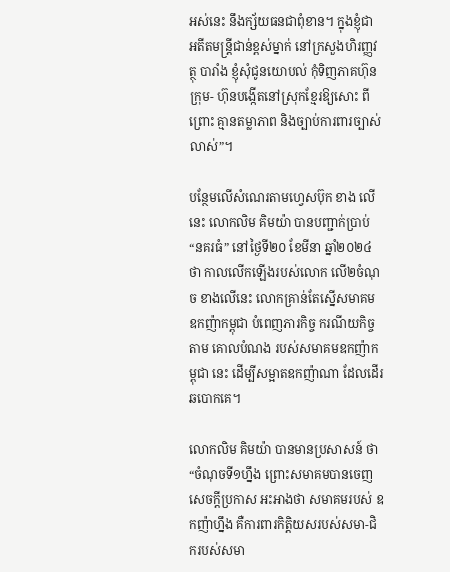អស់នេះ នឹងក្ស័យធនជាពុំខាន។ ក្នុងខ្ញុំជា អតីតមន្ត្រីជាន់ខ្ពស់ម្នាក់ នៅក្រសួងហិរញ្ញវត្ថុ បារាំង ខ្ញុំសុំជូនយោបល់ កុំទិញភាគហ៊ុនក្រុម- ហ៊ុនបង្កើតនៅស្រុកខ្មែរឱ្យសោះ ពីព្រោះ គ្មានតម្លាភាព និងច្បាប់ការពារច្បាស់លាស់”។

បន្ថែមលើសំណេរតាមហ្វេសប៊ុក ខាង លើនេះ លោកលិម គិមយ៉ា បានបញ្ជាក់ប្រាប់ “នគរធំ” នៅថ្ងៃទី២០ ខែមីនា ឆ្នាំ២០២៤ ថា កាលលើកឡើងរបស់លោក លើ២ចំណុច ខាងលើនេះ លោកគ្រាន់តែស្នើសមាគម ឧកញ៉ាកម្ពុជា បំពេញភារកិច្ច ករណីយកិច្ច តាម គោលបំណង របស់សមាគមឧកញ៉ាកម្ពុជា នេះ ដើម្បីសម្អាតឧកញ៉ាណា ដែលដើរ ឆបោកគេ។

លោកលិម គិមយ៉ា បានមានប្រសាសន៍ ថា “ចំណុចទី១ហ្នឹង ព្រោះសមាគមបានចេញ សេចក្តីប្រកាស អះអាងថា សមាគមរបស់ ឧកញ៉ាហ្នឹង គឺការពារកិត្តិយសរបស់សមា-ជិករបស់សមា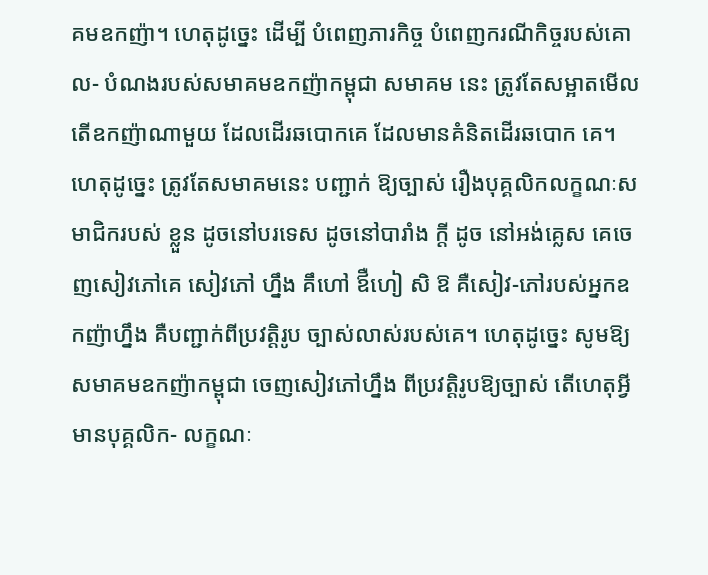គមឧកញ៉ា។ ហេតុដូច្នេះ ដើម្បី បំពេញភារកិច្ច បំពេញករណីកិច្ចរបស់គោល- បំណងរបស់សមាគមឧកញ៉ាកម្ពុជា សមាគម នេះ ត្រូវតែសម្អាតមើល តើឧកញ៉ាណាមួយ ដែលដើរឆបោកគេ ដែលមានគំនិតដើរឆបោក គេ។ ហេតុដូច្នេះ ត្រូវតែសមាគមនេះ បញ្ជាក់ ឱ្យច្បាស់ រឿងបុគ្គលិកលក្ខណៈសមាជិករបស់ ខ្លួន ដូចនៅបរទេស ដូចនៅបារាំង ក្តី ដូច នៅអង់គ្លេស គេចេញសៀវភៅគេ សៀវភៅ ហ្នឹង គឹហៅ ឪឺហៀ សិ ឱ គឺសៀវ-ភៅរបស់អ្នកឧកញ៉ាហ្នឹង គឺបញ្ជាក់ពីប្រវត្តិរូប ច្បាស់លាស់របស់គេ។ ហេតុដូច្នេះ សូមឱ្យ សមាគមឧកញ៉ាកម្ពុជា ចេញសៀវភៅហ្នឹង ពីប្រវត្តិរូបឱ្យច្បាស់ តើហេតុអ្វី មានបុគ្គលិក- លក្ខណៈ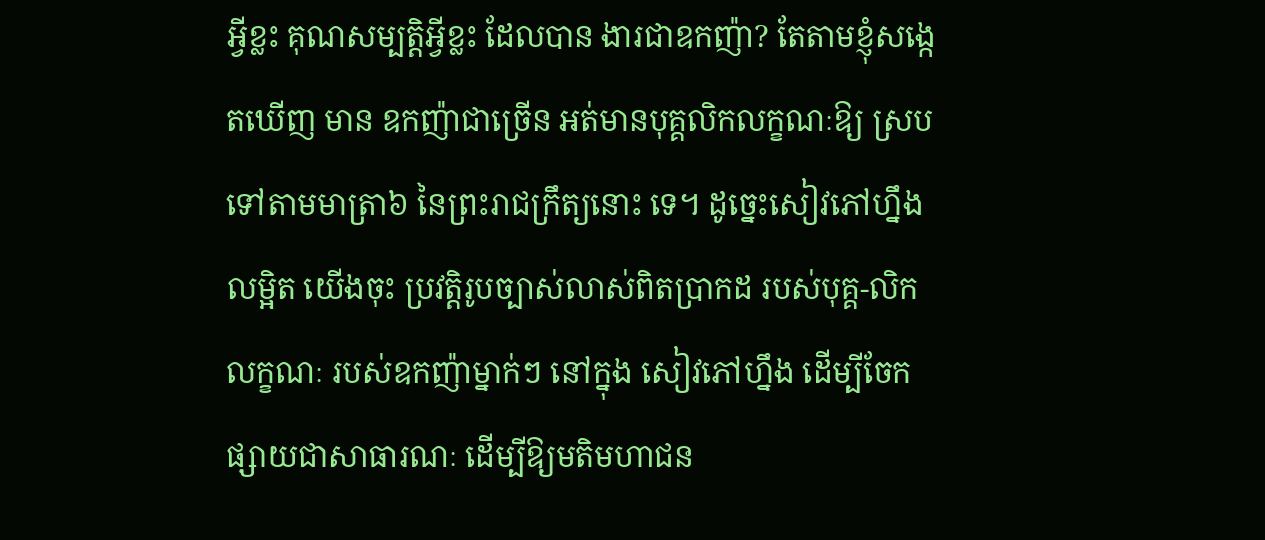អ្វីខ្លះ គុណសម្បត្តិអ្វីខ្លះ ដែលបាន ងារជាឧកញ៉ា? តែតាមខ្ញុំសង្កេតឃើញ មាន ឧកញ៉ាជាច្រើន អត់មានបុគ្គលិកលក្ខណៈឱ្យ ស្របទៅតាមមាត្រា៦ នៃព្រះរាជក្រឹត្យនោះ ទេ។ ដូច្នេះសៀវភៅហ្នឹងលម្អិត យើងចុះ ប្រវត្តិរូបច្បាស់លាស់ពិតប្រាកដ របស់បុគ្គ-លិកលក្ខណៈ របស់ឧកញ៉ាម្នាក់ៗ នៅក្នុង សៀវភៅហ្នឹង ដើម្បីចែកផ្សាយជាសាធារណៈ ដើម្បីឱ្យមតិមហាជន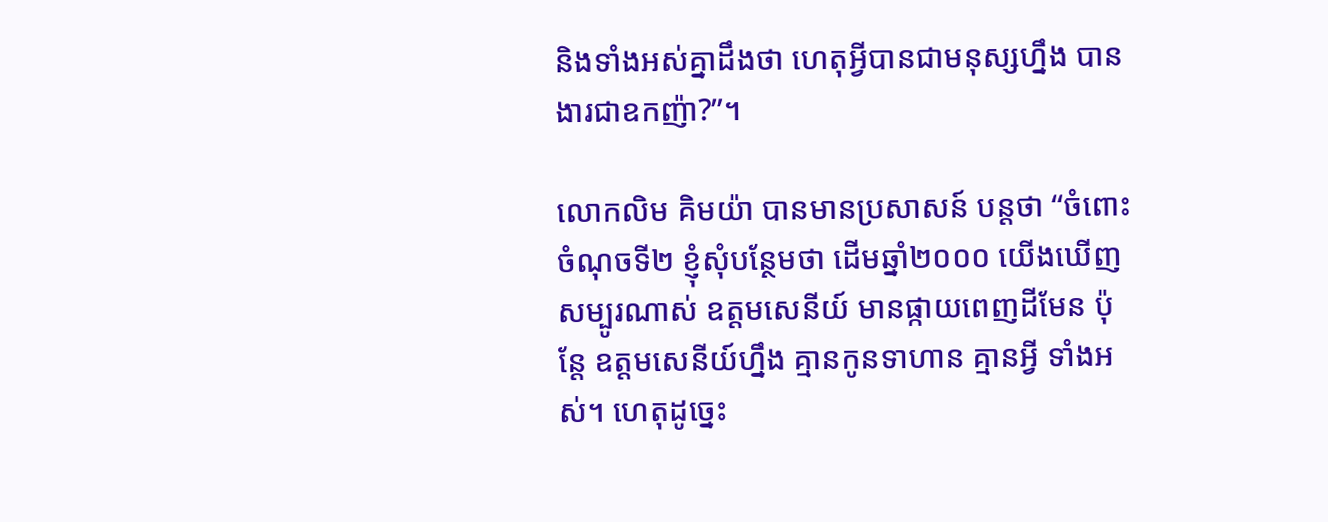និងទាំងអស់គ្នាដឹងថា ហេតុអ្វីបានជាមនុស្សហ្នឹង បានងារជាឧកញ៉ា?”។

លោកលិម គិមយ៉ា បានមានប្រសាសន៍ បន្តថា “ចំពោះចំណុចទី២ ខ្ញុំសុំបន្ថែមថា ដើមឆ្នាំ២០០០ យើងឃើញសម្បូរណាស់ ឧត្តមសេនីយ៍ មានផ្កាយពេញដីមែន ប៉ុន្តែ ឧត្តមសេនីយ៍ហ្នឹង គ្មានកូនទាហាន គ្មានអ្វី ទាំងអស់។ ហេតុដូច្នេះ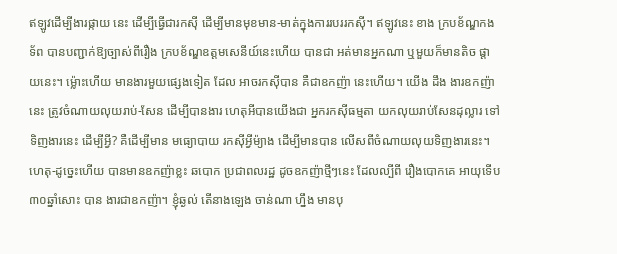ឥឡូវដើម្បីងារផ្កាយ នេះ ដើម្បីធ្វើជារកស៊ី ដើម្បីមានមុខមាន-មាត់ក្នុងការរបររកស៊ី។ ឥឡូវនេះ ខាង ក្របខ័ណ្ឌកងទ័ព បានបញ្ជាក់ឱ្យច្បាស់ពីរឿង ក្របខ័ណ្ឌឧត្តមសេនីយ៍នេះហើយ បានជា អត់មានអ្នកណា ឬមួយក៏មានតិច ផ្តាយនេះ។ ម៉្លោះហើយ មានងារមួយផ្សេងទៀត ដែល អាចរកស៊ីបាន គឺជាឧកញ៉ា នេះហើយ។ យើង ដឹង ងារឧកញ៉ានេះ ត្រូវចំណាយលុយរាប់-សែន ដើម្បីបានងារ ហេតុអីបានយើងជា អ្នករកស៊ីធម្មតា យកលុយរាប់សែនដុល្លារ ទៅទិញងារនេះ ដើម្បីអ្វី? គឺដើម្បីមាន មធ្យោបាយ រកស៊ីអ្វីម៉្យាង ដើម្បីមានបាន លើសពីចំណាយលុយទិញងារនេះ។ ហេតុ-ដូច្នេះហើយ បានមានឧកញ៉ាខ្លះ ឆបោក ប្រជាពលរដ្ឋ ដូចឧកញ៉ាថ្មីៗនេះ ដែលល្បីពី រឿងបោកគេ អាយុទើប៣០ឆ្នាំសោះ បាន ងារជាឧកញ៉ា។ ខ្ញុំឆ្ងល់ តើនាងឡេង ចាន់ណា ហ្នឹង មានបុ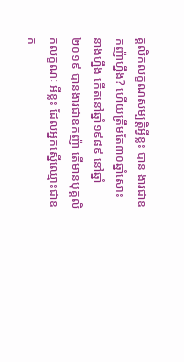គ្គលិកលក្ខណសម្បត្តិអ្វីខ្លះ បាន ងារជាឧកញ៉ាហ្នឹង? ហើយត្រឹមតែ៣០ឆ្នាំសោះ នាងហ្នឹង កើតនៅឆ្នាំ១៩៨៩ នៅឆ្នាំ២០១៩ បានងារជាឧកញ៉ា តើមានបុគ្គលិកលក្ខណៈ អីខ្លះ ដែលអ្នកស្នើឈ្មោះជាឧក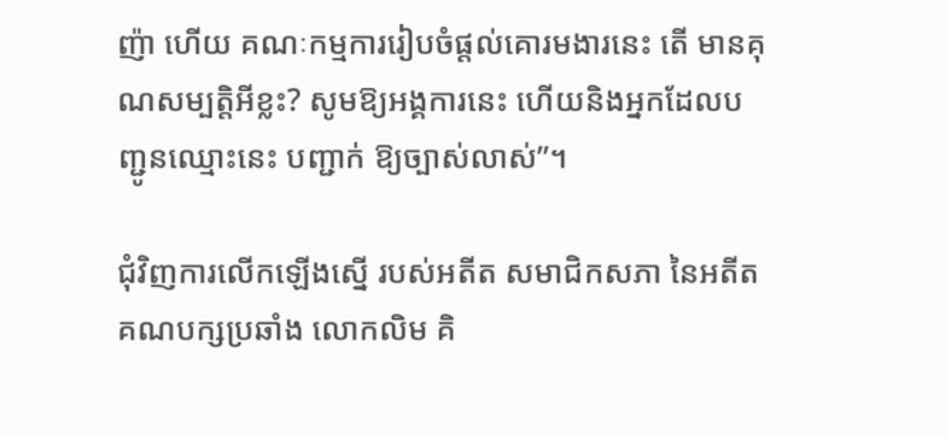ញ៉ា ហើយ គណៈកម្មការរៀបចំផ្តល់គោរមងារនេះ តើ មានគុណសម្បត្តិអីខ្លះ? សូមឱ្យអង្គការនេះ ហើយនិងអ្នកដែលបញ្ជូនឈ្មោះនេះ បញ្ជាក់ ឱ្យច្បាស់លាស់”។

ជុំវិញការលើកឡើងស្នើ របស់អតីត សមាជិកសភា នៃអតីតគណបក្សប្រឆាំង លោកលិម គិ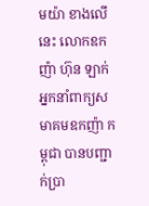មយ៉ា ខាងលើនេះ លោកឧកញ៉ា ហ៊ុន ឡាក់ អ្នកនាំពាក្យសមាគមឧកញ៉ា កម្ពុជា បានបញ្ជាក់ប្រា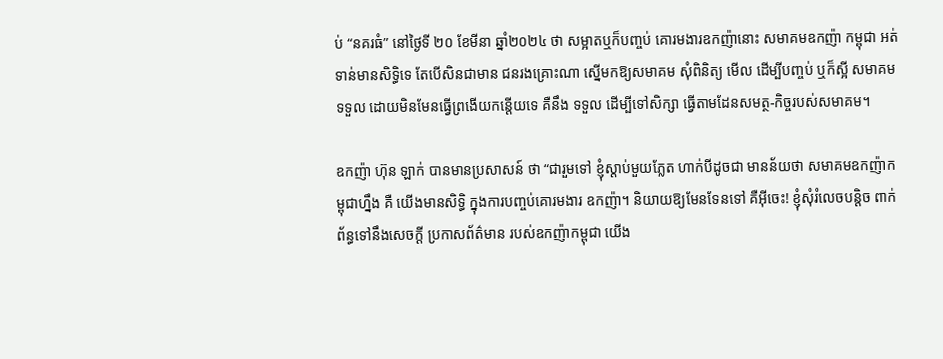ប់ “នគរធំ” នៅថ្ងៃទី ២០ ខែមីនា ឆ្នាំ២០២៤ ថា សម្អាតឬក៏បញ្ចប់ គោរមងារឧកញ៉ានោះ សមាគមឧកញ៉ា កម្ពុជា អត់ទាន់មានសិទ្ធិទេ តែបើសិនជាមាន ជនរងគ្រោះណា ស្នើមកឱ្យសមាគម សុំពិនិត្យ មើល ដើម្បីបញ្ចប់ ឬក៏ស្អី សមាគមទទួល ដោយមិនមែនធ្វើព្រងើយកន្តើយទេ គឺនឹង ទទួល ដើម្បីទៅសិក្សា ធ្វើតាមដែនសមត្ថ-កិច្ចរបស់សមាគម។

ឧកញ៉ា ហ៊ុន ឡាក់ បានមានប្រសាសន៍ ថា “ជារួមទៅ ខ្ញុំស្តាប់មួយភ្លែត ហាក់បីដូចជា មានន័យថា សមាគមឧកញ៉ាកម្ពុជាហ្នឹង គឺ យើងមានសិទ្ធិ ក្នុងការបញ្ចប់គោរមងារ ឧកញ៉ា។ និយាយឱ្យមែនទែនទៅ គឺអ៊ីចេះ! ខ្ញុំសុំរំលេចបន្តិច ពាក់ព័ន្ធទៅនឹងសេចក្តី ប្រកាសព័ត៌មាន របស់ឧកញ៉ាកម្ពុជា យើង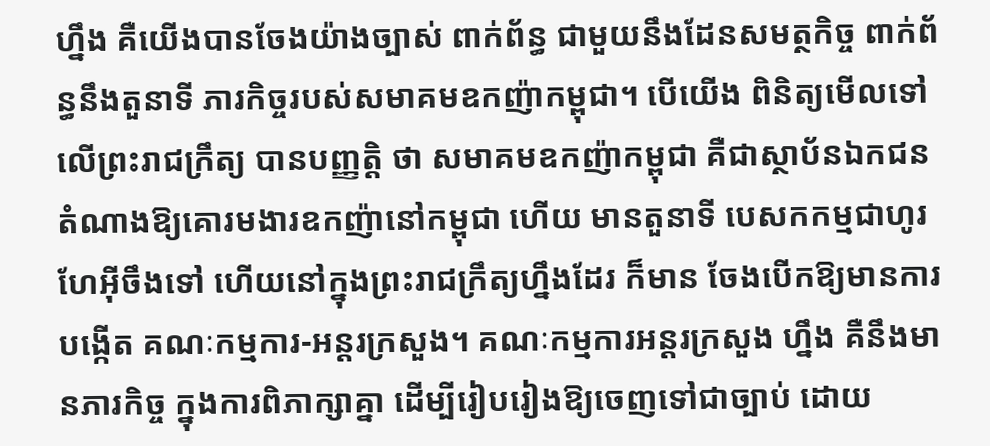ហ្នឹង គឺយើងបានចែងយ៉ាងច្បាស់ ពាក់ព័ន្ធ ជាមួយនឹងដែនសមត្ថកិច្ច ពាក់ព័ន្ធនឹងតួនាទី ភារកិច្ចរបស់សមាគមឧកញ៉ាកម្ពុជា។ បើយើង ពិនិត្យមើលទៅលើព្រះរាជក្រឹត្យ បានបញ្ញត្តិ ថា សមាគមឧកញ៉ាកម្ពុជា គឺជាស្ថាប័នឯកជន តំណាងឱ្យគោរមងារឧកញ៉ានៅកម្ពុជា ហើយ មានតួនាទី បេសកកម្មជាហូរហែអ៊ីចឹងទៅ ហើយនៅក្នុងព្រះរាជក្រឹត្យហ្នឹងដែរ ក៏មាន ចែងបើកឱ្យមានការបង្កើត គណៈកម្មការ-អន្តរក្រសួង។ គណៈកម្មការអន្តរក្រសួង ហ្នឹង គឺនឹងមានភារកិច្ច ក្នុងការពិភាក្សាគ្នា ដើម្បីរៀបរៀងឱ្យចេញទៅជាច្បាប់ ដោយ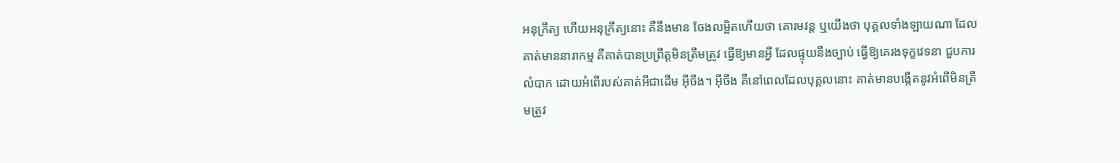អនុក្រឹត្យ ហើយអនុក្រឹត្យនោះ គឺនឹងមាន ចែងលម្អិតហើយថា គោរមវន្ត ឬយើងថា បុគ្គលទាំងឡាយណា ដែលគាត់មាននារាកម្ម គឺគាត់បានប្រព្រឹត្តមិនត្រឹមត្រូវ ធ្វើឱ្យមានអ្វី ដែលផ្ទុយនឹងច្បាប់ ធ្វើឱ្យគេរងទុក្ខវេទនា ជួបការលំបាក ដោយអំពើរបស់គាត់អីជាដើម អ៊ីចឹង។ អ៊ីចឹង គឺនៅពេលដែលបុគ្គលនោះ គាត់មានបង្កើតនូវអំពើមិនត្រឹមត្រូវ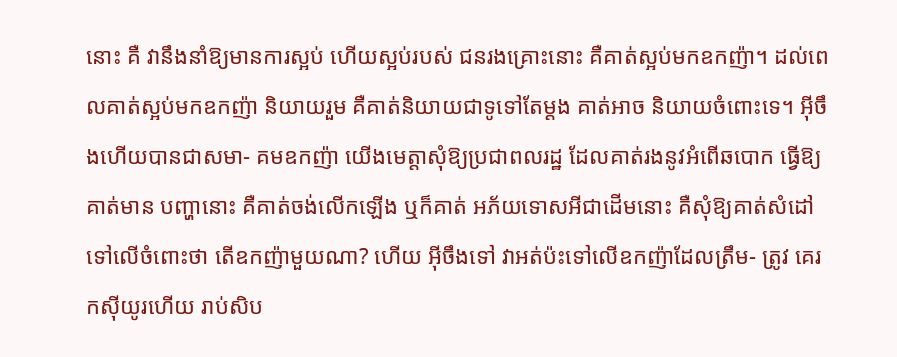នោះ គឺ វានឹងនាំឱ្យមានការស្អប់ ហើយស្អប់របស់ ជនរងគ្រោះនោះ គឺគាត់ស្អប់មកឧកញ៉ា។ ដល់ពេលគាត់ស្អប់មកឧកញ៉ា និយាយរួម គឺគាត់និយាយជាទូទៅតែម្តង គាត់អាច និយាយចំពោះទេ។ អ៊ីចឹងហើយបានជាសមា- គមឧកញ៉ា យើងមេត្តាសុំឱ្យប្រជាពលរដ្ឋ ដែលគាត់រងនូវអំពើឆបោក ធ្វើឱ្យគាត់មាន បញ្ហានោះ គឺគាត់ចង់លើកឡើង ឬក៏គាត់ អភ័យទោសអីជាដើមនោះ គឺសុំឱ្យគាត់សំដៅ ទៅលើចំពោះថា តើឧកញ៉ាមួយណា? ហើយ អ៊ីចឹងទៅ វាអត់ប៉ះទៅលើឧកញ៉ាដែលត្រឹម- ត្រូវ គេរកស៊ីយូរហើយ រាប់សិប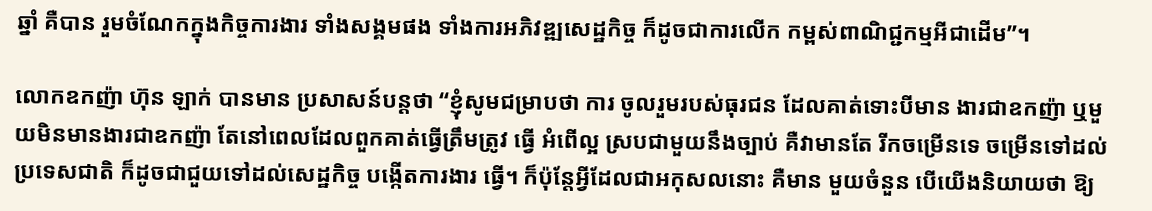ឆ្នាំ គឺបាន រួមចំណែកក្នុងកិច្ចការងារ ទាំងសង្គមផង ទាំងការអភិវឌ្ឍសេដ្ឋកិច្ច ក៏ដូចជាការលើក កម្ពស់ពាណិជ្ជកម្មអីជាដើម”។

លោកឧកញ៉ា ហ៊ុន ឡាក់ បានមាន ប្រសាសន៍បន្តថា “ខ្ញុំសូមជម្រាបថា ការ ចូលរួមរបស់ធុរជន ដែលគាត់ទោះបីមាន ងារជាឧកញ៉ា ឬមួយមិនមានងារជាឧកញ៉ា តែនៅពេលដែលពួកគាត់ធ្វើត្រឹមត្រូវ ធ្វើ អំពើល្អ ស្របជាមួយនឹងច្បាប់ គឺវាមានតែ រីកចម្រើនទេ ចម្រើនទៅដល់ប្រទេសជាតិ ក៏ដូចជាជួយទៅដល់សេដ្ឋកិច្ច បង្កើតការងារ ធ្វើ។ ក៏ប៉ុន្តែអ្វីដែលជាអកុសលនោះ គឺមាន មួយចំនួន បើយើងនិយាយថា ឱ្យ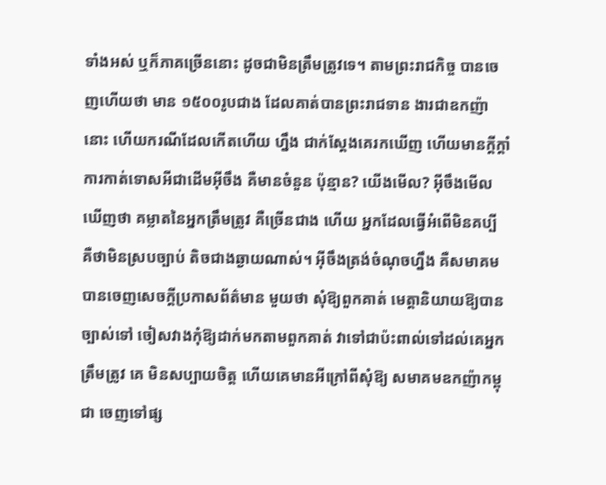ទាំងអស់ ឬក៏ភាគច្រើននោះ ដូចជាមិនត្រឹមត្រូវទេ។ តាមព្រះរាជកិច្ច បានចេញហើយថា មាន ១៥០០រូបជាង ដែលគាត់បានព្រះរាជទាន ងារជាឧកញ៉ានោះ ហើយករណីដែលកើតហើយ ហ្នឹង ជាក់ស្តែងគេរកឃើញ ហើយមានក្តីក្តាំ ការកាត់ទោសអីជាដើមអ៊ីចឹង គឺមានចំនួន ប៉ុន្មាន? យើងមើល? អ៊ីចឹងមើលឃើញថា គម្លាតនៃអ្នកត្រឹមត្រូវ គឺច្រើនជាង ហើយ អ្នកដែលធ្វើអំពើមិនគប្បី គឺថាមិនស្របច្បាប់ តិចជាងឆ្ងាយណាស់។ អ៊ីចឹងត្រង់ចំណុចហ្នឹង គឺសមាគម បានចេញសេចក្តីប្រកាសព័ត៌មាន មួយថា សុំឱ្យពួកគាត់ មេត្តានិយាយឱ្យបាន ច្បាស់ទៅ ចៀសវាងកុំឱ្យដាក់មកតាមពួកគាត់ វាទៅជាប៉ះពាល់ទៅដល់គេអ្នកត្រឹមត្រូវ គេ មិនសប្បាយចិត្ត ហើយគេមានអីក្រៅពីសុំឱ្យ សមាគមឧកញ៉ាកម្ពុជា ចេញទៅផ្ស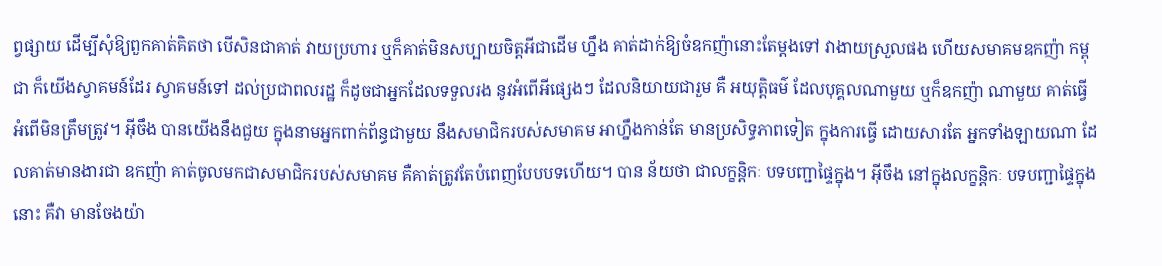ព្វផ្សាយ ដើម្បីសុំឱ្យពួកគាត់គិតថា បើសិនជាគាត់ វាយប្រហារ ឬក៏គាត់មិនសប្បាយចិត្តអីជាដើម ហ្នឹង គាត់ដាក់ឱ្យចំឧកញ៉ានោះតែម្តងទៅ វាងាយស្រួលផង ហើយសមាគមឧកញ៉ា កម្ពុជា ក៏យើងស្វាគមន៍ដែរ ស្វាគមន៍ទៅ ដល់ប្រជាពលរដ្ឋ ក៏ដូចជាអ្នកដែលទទួលរង នូវអំពើអីផ្សេងៗ ដែលនិយាយជារួម គឺ អយុត្តិធម៌ ដែលបុគ្គលណាមួយ ឬក៏ឧកញ៉ា ណាមួយ គាត់ធ្វើអំពើមិនត្រឹមត្រូវ។ អ៊ីចឹង បានយើងនឹងជួយ ក្នុងនាមអ្នកពាក់ព័ន្ធជាមួយ នឹងសមាជិករបស់សមាគម អាហ្នឹងកាន់តែ មានប្រសិទ្ធភាពទៀត ក្នុងការធ្វើ ដោយសារតែ អ្នកទាំងឡាយណា ដែលគាត់មានងារជា ឧកញ៉ា គាត់ចូលមកជាសមាជិករបស់សមាគម គឺគាត់ត្រូវតែបំពេញបែបបទហើយ។ បាន ន័យថា ជាលក្ខន្តិកៈ បទបញ្ជាផ្ទៃក្នុង។ អ៊ីចឹង នៅក្នុងលក្ខន្តិកៈ បទបញ្ជាផ្ទៃក្នុងនោះ គឺវា មានចែងយ៉ា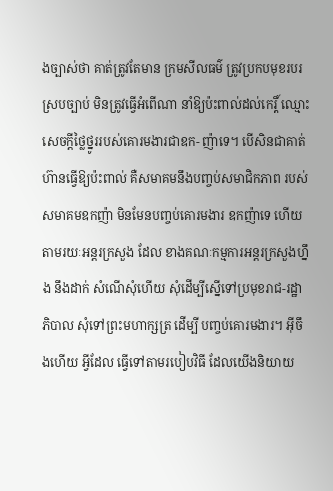ងច្បាស់ថា គាត់ត្រូវតែមាន ក្រមសីលធម៌ ត្រូវប្រកបមុខរបរស្របច្បាប់ មិនត្រូវធ្វើអំពើណា នាំឱ្យប៉ះពាល់ដល់កេរ្តិ៍ ឈ្មោះ សេចក្តីថ្លៃថ្នូររបស់គោរមងារជាឧក- ញ៉ាទេ។ បើសិនជាគាត់ហ៊ានធ្វើឱ្យប៉ះពាល់ គឺសមាគមនឹងបញ្ចប់សមាជិកភាព របស់ សមាគមឧកញ៉ា មិនមែនបញ្ចប់គោរមងារ ឧកញ៉ាទេ ហើយតាមរយៈអន្តរក្រសួង ដែល ខាងគណៈកម្មការអន្តរក្រសួងហ្នឹង នឹងដាក់ សំណើសុំហើយ សុំដើម្បីស្នើទៅប្រមុខរាជ-រដ្ឋាភិបាល សុំទៅព្រះមហាក្សត្រ ដើម្បី បញ្ចប់គោរមងារ។ អ៊ីចឹងហើយ អ្វីដែល ធ្វើទៅតាមរបៀបវិធី ដែលយើងនិយាយ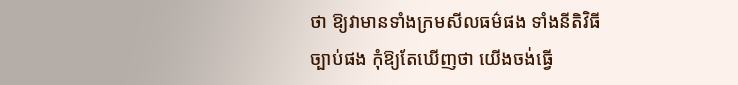ថា ឱ្យវាមានទាំងក្រមសីលធម៌ផង ទាំងនីតិវិធី ច្បាប់ផង កុំឱ្យតែឃើញថា យើងចង់ធ្វើ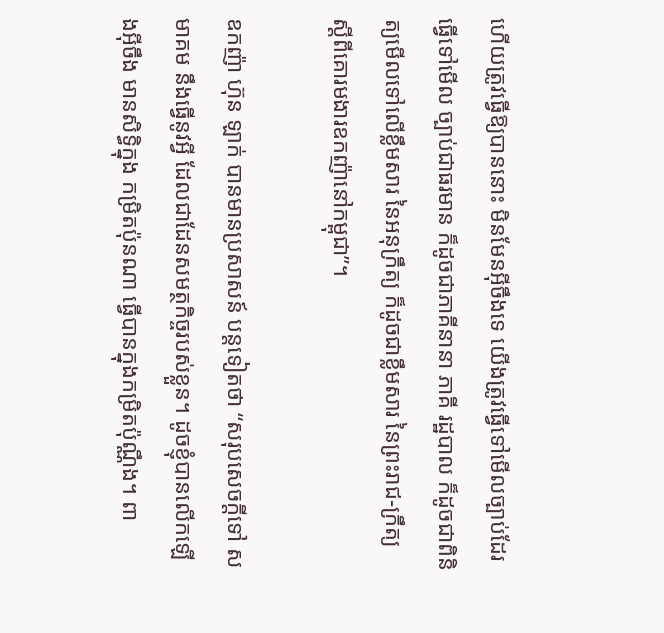ហើយត្រូវធ្វើឱ្យបាននោះ មិនមែនអ៊ីចឹងទេ យើងត្រូវធ្វើទៅមើលច្បាប់ដែរ ធ្វើទៅមើល ច្បាប់ជាធរមាន ក៏ដូចជាភាគីនានា ភាគី រដ្ឋបាល ក៏ដូចជាពិនិត្យមើលទៅលើខ្លឹមសារ នៃអនុក្រឹត្យ ក៏ដូចជាខ្លឹមសារ នៃព្រះរាជ-ក្រឹត្យ ស្តីពីគោរមងារឧកញ៉ានៅកម្ពុជា”។

ឧកញ៉ា ហ៊ុន ឡាក់ បានមានប្រសាសន៍ បន្តទៀតថា “សរុបសេចក្តីទៅ សមាគម នឹងធ្វើនូវអ្វី ដែលជាដែនសមត្ថកិច្ចរបស់ខ្លួន។ ដូចខ្ញុំបានលើកឡើងអ៊ីចឹង មានសិទ្ធិក្នុង កម្រិតប៉ុនណា ធ្វើបានក្នុងកម្រិតប៉ុណ្ណឹង។ ពា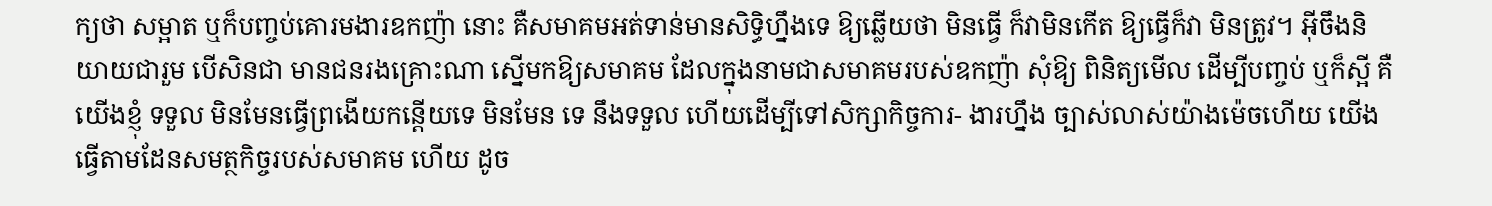ក្យថា សម្អាត ឬក៏បញ្ចប់គោរមងារឧកញ៉ា នោះ គឺសមាគមអត់ទាន់មានសិទ្ធិហ្នឹងទេ ឱ្យឆ្លើយថា មិនធ្វើ ក៏វាមិនកើត ឱ្យធ្វើក៏វា មិនត្រូវ។ អ៊ីចឹងនិយាយជារួម បើសិនជា មានជនរងគ្រោះណា ស្នើមកឱ្យសមាគម ដែលក្នុងនាមជាសមាគមរបស់ឧកញ៉ា សុំឱ្យ ពិនិត្យមើល ដើម្បីបញ្ចប់ ឬក៏ស្អី គឺយើងខ្ញុំ ទទួល មិនមែនធ្វើព្រងើយកន្តើយទេ មិនមែន ទេ នឹងទទួល ហើយដើម្បីទៅសិក្សាកិច្ចការ- ងារហ្នឹង ច្បាស់លាស់យ៉ាងម៉េចហើយ យើង ធ្វើតាមដែនសមត្ថកិច្ចរបស់សមាគម ហើយ ដូច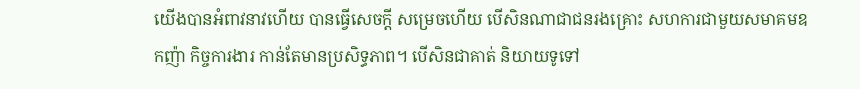យើងបានអំពាវនាវហើយ បានធ្វើសេចក្តី សម្រេចហើយ បើសិនណាជាជនរងគ្រោះ សហការជាមួយសមាគមឧកញ៉ា កិច្ចការងារ កាន់តែមានប្រសិទ្ធភាព។ បើសិនជាគាត់ និយាយទូទៅ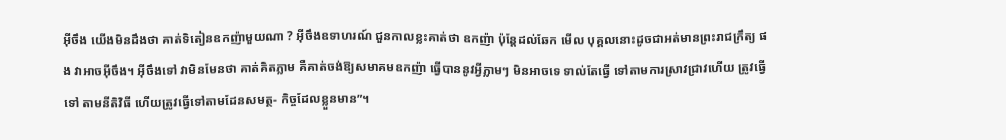អ៊ីចឹង យើងមិនដឹងថា គាត់ទិតៀនឧកញ៉ាមួយណា ? អ៊ីចឹងឧទាហរណ៍ ជួនកាលខ្លះគាត់ថា ឧកញ៉ា ប៉ុន្តែដល់ឆែក មើល បុគ្គលនោះដូចជាអត់មានព្រះរាជក្រឹត្យ ផង វាអាចអ៊ីចឹង។ អ៊ីចឹងទៅ វាមិនមែនថា គាត់គិតភ្លាម គឺគាត់ចង់ឱ្យសមាគមឧកញ៉ា ធ្វើបាននូវអ្វីភ្លាមៗ មិនអាចទេ ទាល់តែធ្វើ ទៅតាមការស្រាវជ្រាវហើយ ត្រូវធ្វើទៅ តាមនីតិវិធី ហើយត្រូវធ្វើទៅតាមដែនសមត្ថ- កិច្ចដែលខ្លួនមាន”។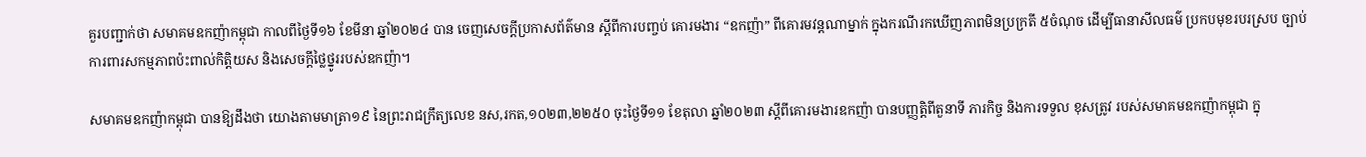គួរបញ្ជាក់ថា សមាគមឧកញ៉ាកម្ពុជា កាលពីថ្ងៃទី១៦ ខែមីនា ឆ្នាំ២០២៤ បាន ចេញសេចក្តីប្រកាសព័ត៌មាន ស្តីពីការបញ្ចប់ គោរមងារ “ឧកញ៉ា” ពីគោរមវន្តណាម្នាក់ ក្នុងករណីរកឃើញភាពមិនប្រក្រតី ៥ចំណុច ដើម្បីធានាសីលធម៌ ប្រកបមុខរបរស្រប ច្បាប់ ការពារសកម្មភាពប៉ះពាល់កិត្តិយស និងសេចក្តីថ្លៃថ្នូររបស់ឧកញ៉ា។

សមាគមឧកញ៉ាកម្ពុជា បានឱ្យដឹងថា យោងតាមមាត្រា១៩ នៃព្រះរាជក្រឹត្យលេខ នស,រកត,១០២៣,២២៥០ ចុះថ្ងៃទី១១ ខែតុលា ឆ្នាំ២០២៣ ស្តីពីគោរមងារឧកញ៉ា បានបញ្ញត្តិពីតួនាទី ភារកិច្ច និងការទទួល ខុសត្រូវ របស់សមាគមឧកញ៉ាកម្ពុជា ក្នុ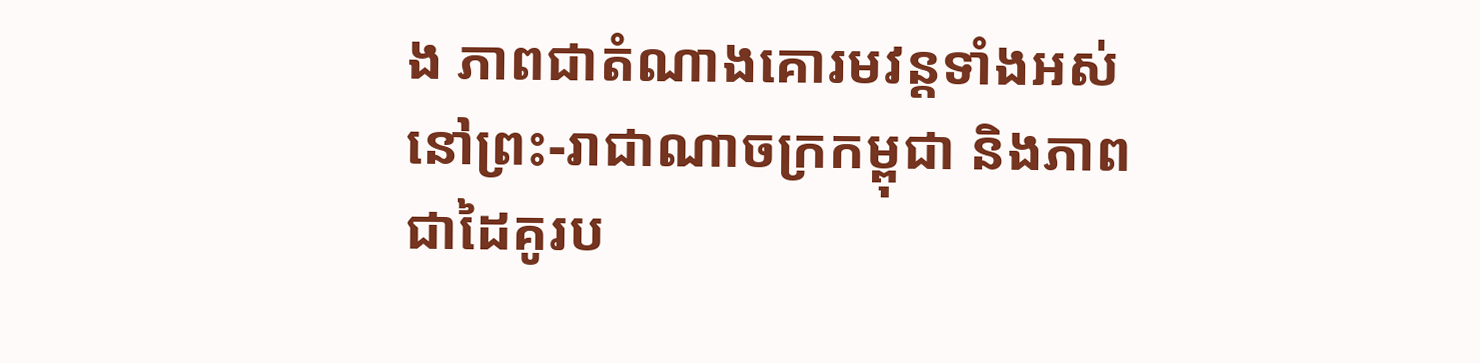ង ភាពជាតំណាងគោរមវន្តទាំងអស់ នៅព្រះ-រាជាណាចក្រកម្ពុជា និងភាពជាដៃគូរប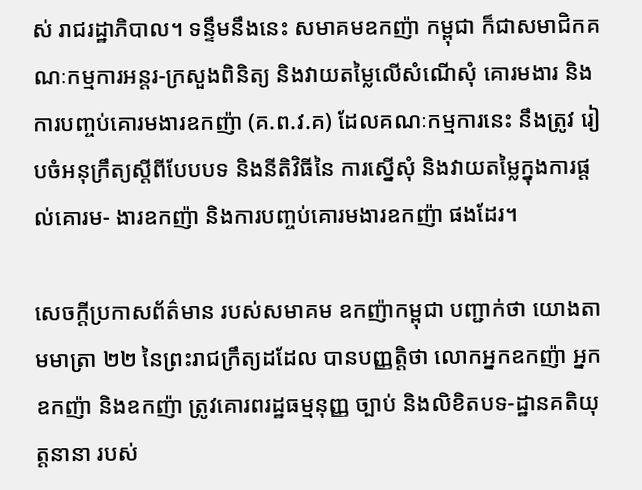ស់ រាជរដ្ឋាភិបាល។ ទន្ទឹមនឹងនេះ សមាគមឧកញ៉ា កម្ពុជា ក៏ជាសមាជិកគណៈកម្មការអន្តរ-ក្រសួងពិនិត្យ និងវាយតម្លៃលើសំណើសុំ គោរមងារ និងការបញ្ចប់គោរមងារឧកញ៉ា (គ.ព.វ.គ) ដែលគណៈកម្មការនេះ នឹងត្រូវ រៀបចំអនុក្រឹត្យស្តីពីបែបបទ និងនីតិវិធីនៃ ការស្នើសុំ និងវាយតម្លៃក្នុងការផ្តល់គោរម- ងារឧកញ៉ា និងការបញ្ចប់គោរមងារឧកញ៉ា ផងដែរ។

សេចក្តីប្រកាសព័ត៌មាន របស់សមាគម ឧកញ៉ាកម្ពុជា បញ្ជាក់ថា យោងតាមមាត្រា ២២ នៃព្រះរាជក្រឹត្យដដែល បានបញ្ញត្តិថា លោកអ្នកឧកញ៉ា អ្នកឧកញ៉ា និងឧកញ៉ា ត្រូវគោរពរដ្ឋធម្មនុញ្ញ ច្បាប់ និងលិខិតបទ-ដ្ឋានគតិយុត្តនានា របស់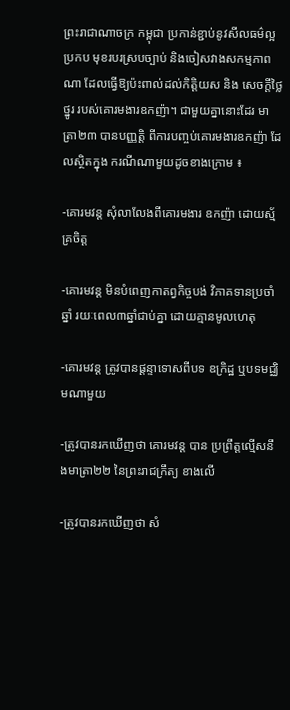ព្រះរាជាណាចក្រ កម្ពុជា ប្រកាន់ខ្ជាប់នូវសីលធម៌ល្អ ប្រកប មុខរបរស្របច្បាប់ និងចៀសវាងសកម្មភាព ណា ដែលធ្វើឱ្យប៉ះពាល់ដល់កិត្តិយស និង សេចក្តីថ្លៃថ្នូរ របស់គោរមងារឧកញ៉ា។ ជាមួយគ្នានោះដែរ មាត្រា២៣ បានបញ្ញត្តិ ពីការបញ្ចប់គោរមងារឧកញ៉ា ដែលស្ថិតក្នុង ករណីណាមួយដូចខាងក្រោម ៖

-គោរមវន្ត សុំលាលែងពីគោរមងារ ឧកញ៉ា ដោយស្ម័គ្រចិត្ត

-គោរមវន្ត មិនបំពេញកាតព្វកិច្ចបង់ វិភាគទានប្រចាំឆ្នាំ រយៈពេល៣ឆ្នាំជាប់គ្នា ដោយគ្មានមូលហេតុ

-គោរមវន្ត ត្រូវបានផ្តន្ទាទោសពីបទ ឧក្រិដ្ឋ ឬបទមជ្ឈិមណាមួយ

-ត្រូវបានរកឃើញថា គោរមវន្ត បាន ប្រព្រឹត្តល្មើសនឹងមាត្រា២២ នៃព្រះរាជក្រឹត្យ ខាងលើ

-ត្រូវបានរកឃើញថា សំ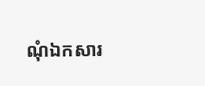ណុំឯកសារ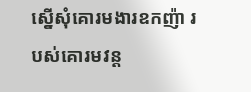ស្នើសុំគោរមងារឧកញ៉ា របស់គោរមវន្ត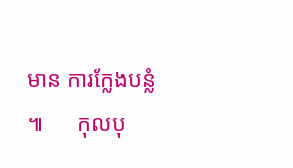មាន ការក្លែងបន្លំ ៕      កុលបុ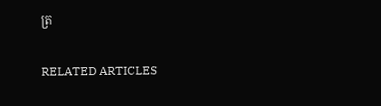ត្រ

RELATED ARTICLES